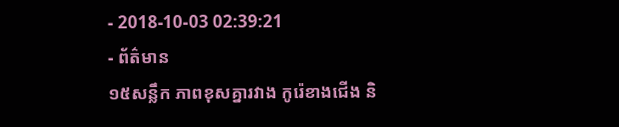- 2018-10-03 02:39:21
- ព័ត៌មាន
១៥សន្លឹក ភាពខុសគ្នារវាង កូរ៉េខាងជើង និ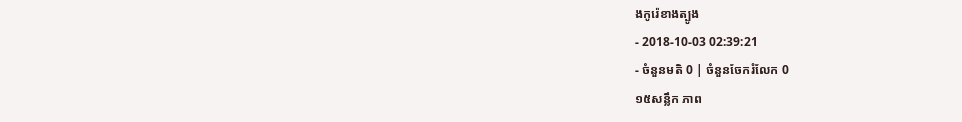ងកូរ៉េខាងត្បូង
- 2018-10-03 02:39:21
- ចំនួនមតិ 0 | ចំនួនចែករំលែក 0
១៥សន្លឹក ភាព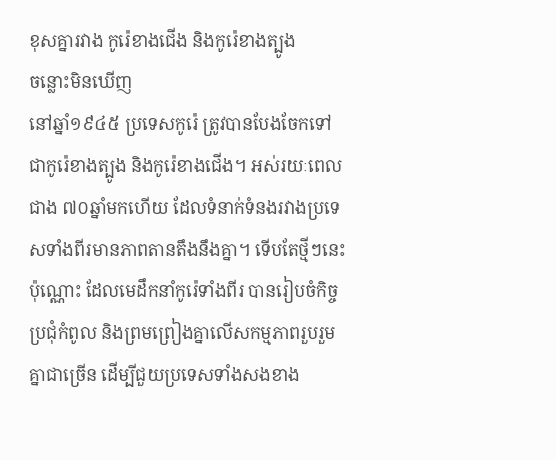ខុសគ្នារវាង កូរ៉េខាងជើង និងកូរ៉េខាងត្បូង
ចន្លោះមិនឃើញ
នៅឆ្នាំ១៩៤៥ ប្រទេសកូរ៉េ ត្រូវបានបែងចែកទៅជាកូរ៉េខាងត្បូង និងកូរ៉េខាងជើង។ អស់រយៈពេលជាង ៧០ឆ្នាំមកហើយ ដែលទំនាក់ទំនងរវាងប្រទេសទាំងពីរមានភាពតានតឹងនឹងគ្នា។ ទើបតែថ្មីៗនេះប៉ុណ្ណោះ ដែលមេដឹកនាំកូរ៉េទាំងពីរ បានរៀបចំកិច្ចប្រជុំកំពូល និងព្រមព្រៀងគ្នាលើសកម្មភាពរួបរួមគ្នាជាច្រើន ដើម្បីជួយប្រទេសទាំងសងខាង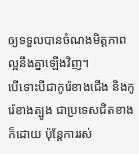ឲ្យទទួលបានចំណងមិត្តភាពល្អនឹងគ្នាឡើងវិញ។
បើទោះបីជាកូរ៉េខាងជើង និងកូរ៉េខាងត្បូង ជាប្រទេសជិតខាងក៏ដោយ ប៉ុន្តែការរស់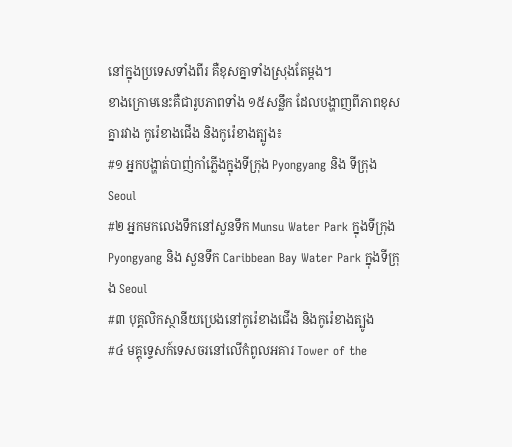នៅក្នុងប្រទេសទាំងពីរ គឺខុសគ្នាទាំងស្រុងតែម្ដង។
ខាងក្រោមនេះគឺជារូបភាពទាំង ១៥សន្លឹក ដែលបង្ហាញពីភាពខុសគ្នារវាង កូរ៉េខាងជើង និងកូរ៉េខាងត្បូង៖
#១ អ្នកបង្ហាត់បាញ់កាំភ្លើងក្នុងទីក្រុង Pyongyang និង ទីក្រុង Seoul
#២ អ្នកមកលេងទឹកនៅសួនទឹក Munsu Water Park ក្នុងទីក្រុង Pyongyang និង សួនទឹក Caribbean Bay Water Park ក្នុងទីក្រុង Seoul
#៣ បុគ្គលិកស្ថានីយប្រេងនៅកូរ៉េខាងជើង និងកូរ៉េខាងត្បូង
#៤ មគ្គុទ្ទេសក៍ទេសចរនៅលើកំពូលអគារ Tower of the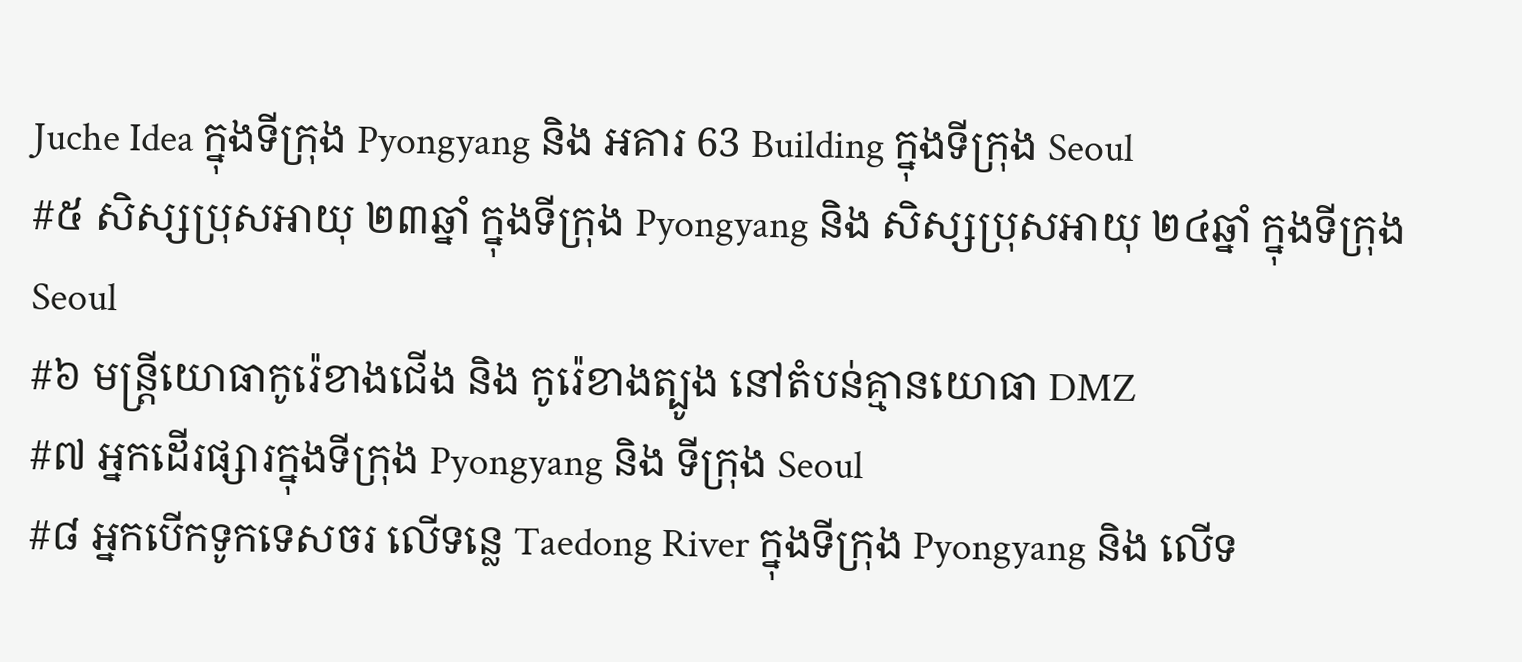Juche Idea ក្នុងទីក្រុង Pyongyang និង អគារ 63 Building ក្នុងទីក្រុង Seoul
#៥ សិស្សប្រុសអាយុ ២៣ឆ្នាំ ក្នុងទីក្រុង Pyongyang និង សិស្សប្រុសអាយុ ២៤ឆ្នាំ ក្នុងទីក្រុង Seoul
#៦ មន្ត្រីយោធាកូរ៉េខាងជើង និង កូរ៉េខាងត្បូង នៅតំបន់គ្មានយោធា DMZ
#៧ អ្នកដើរផ្សារក្នុងទីក្រុង Pyongyang និង ទីក្រុង Seoul
#៨ អ្នកបើកទូកទេសចរ លើទន្លេ Taedong River ក្នុងទីក្រុង Pyongyang និង លើទ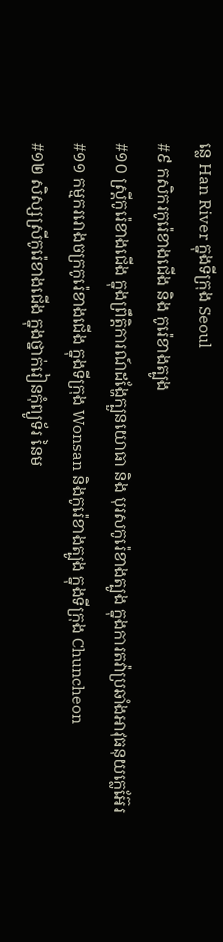ន្លេ Han River ក្នុងទីក្រុង Seoul
#៩ កសិករកូរ៉េខាងជើង និង កូរ៉េខាងត្បូង
#១០ ស្ត្រីកូរ៉េខាងជើង ក្នុងព្រឹត្តិការណ៍ដង្ហែក្បួនយោធា និង បុរសកូរ៉េខាងត្បូង ក្នុងការតវ៉ាប្រឆាំងអាវុធនុយក្លេអ៊ែរ
#១១ កម្មកររោងចក្រកូរ៉េខាងជើង ក្នុងទីក្រុង Wonsan និងកូរ៉េខាងត្បូង ក្នុងទីក្រុង Chuncheon
#១២ សិស្សស្រីកូរ៉េខាងជើង ក្នុងថ្នាក់រៀនកុំព្យូទ័រ នៃម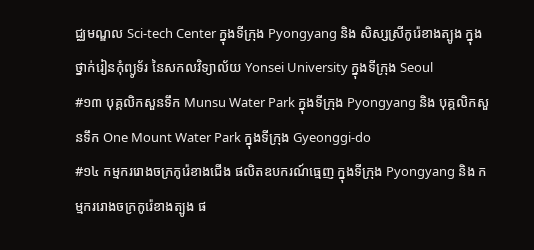ជ្ឈមណ្ឌល Sci-tech Center ក្នុងទីក្រុង Pyongyang និង សិស្សស្រីកូរ៉េខាងត្បូង ក្នុងថ្នាក់រៀនកុំព្យូទ័រ នៃសកលវិទ្យាល័យ Yonsei University ក្នុងទីក្រុង Seoul
#១៣ បុគ្គលិកសួនទឹក Munsu Water Park ក្នុងទីក្រុង Pyongyang និង បុគ្គលិកសួនទឹក One Mount Water Park ក្នុងទីក្រុង Gyeonggi-do
#១៤ កម្មកររោងចក្រកូរ៉េខាងជើង ផលិតឧបករណ៍ធ្មេញ ក្នុងទីក្រុង Pyongyang និង កម្មកររោងចក្រកូរ៉េខាងត្បូង ផ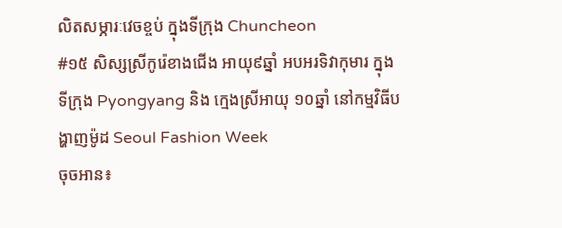លិតសម្ភារៈវេចខ្ចប់ ក្នុងទីក្រុង Chuncheon
#១៥ សិស្សស្រីកូរ៉េខាងជើង អាយុ៩ឆ្នាំ អបអរទិវាកុមារ ក្នុងទីក្រុង Pyongyang និង ក្មេងស្រីអាយុ ១០ឆ្នាំ នៅកម្មវិធីបង្ហាញម៉ូដ Seoul Fashion Week
ចុចអាន៖